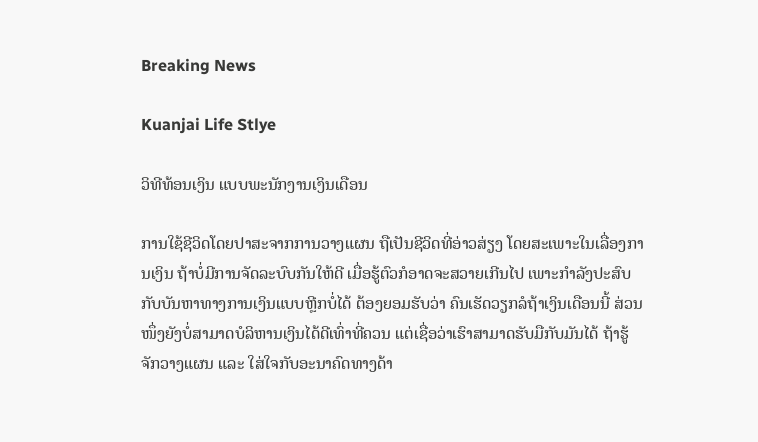Breaking News

Kuanjai Life Stlye

ວິທີທ້ອນເງິນ ແບບພະນັກງານເງິນເດືອນ

ການໃຊ້ຊີວິດໂດຍປາສະຈາກການວາງແຜນ ຖືເປັນຊີວິດທີ່ອ່າວສ່ຽງ ໂດຍສະເພາະໃນເລື່ອງການເງິນ ຖ້າບໍ່ມີການຈັດລະບົບກັນໃຫ້ດີ ເມື່ອຮູ້ຕົວກໍອາດຈະສວາຍເກີນໄປ ເພາະກຳລັງປະສົບກັບບັນຫາທາງການເງິນແບບຫຼີກບໍ່ໄດ້ ຕ້ອງຍອມຮັບວ່າ ຄົນເຮັດວຽກລໍຖ້າເງິນເດືອນນີ້ ສ່ວນໜຶ່ງຍັງບໍ່ສາມາດບໍລິຫານເງິນໄດ້ດີເທົ່າທີ່ຄວນ ແຕ່ເຊື່ອວ່າເຮົາສາມາດຮັບມືກັບມັນໄດ້ ຖ້າຮູ້ຈັກວາງແຜນ ແລະ ໃສ່ໃຈກັບອະນາຄົດທາງດ້າ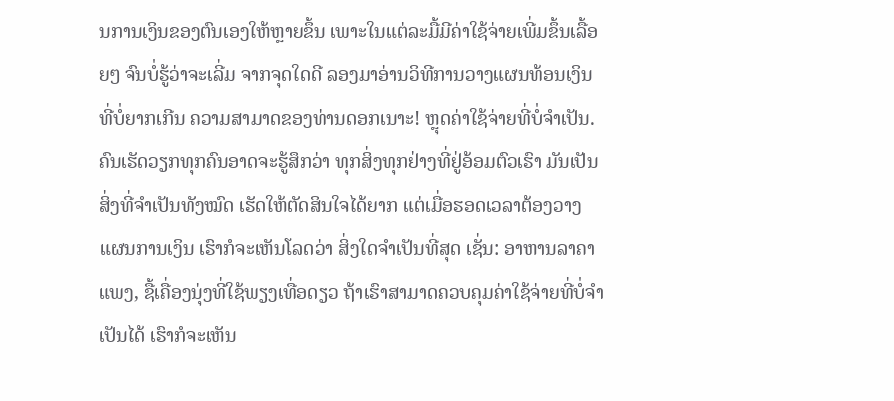ນການເງິນຂອງຕົນເອງໃຫ້ຫຼາຍຂຶ້ນ ເພາະໃນແຕ່ລະມື້ມີຄ່າໃຊ້ຈ່າຍເພີ່ມຂຶ້ນເລື້ອຍໆ ຈົນບໍ່ຮູ້ວ່າຈະເລີ່ມ ຈາກຈຸດໃດດີ ລອງມາອ່ານວິທີການວາງແຜນທ້ອນເງິນທີ່ບໍ່ຍາກເກີນ ຄວາມສາມາດຂອງທ່ານດອກເນາະ! ຫຼຸດຄ່າໃຊ້ຈ່າຍທີ່ບໍ່ຈຳເປັນ. ຄົນເຮັດວຽກທຸກຄົນອາດຈະຮູ້ສຶກວ່າ ທຸກສິ່ງທຸກຢ່າງທີ່ຢູ່ອ້ອມຕົວເຮົາ ມັນເປັນສິ່ງທີ່ຈຳເປັນທັງໝົດ ເຮັດໃຫ້ຕັດສິນໃຈໄດ້ຍາກ ແຕ່ເມື່ອຮອດເວລາຕ້ອງວາງແຜນການເງິນ ເຮົາກໍຈະເຫັນໂລດວ່າ ສິ່ງໃດຈຳເປັນທີ່ສຸດ ເຊັ່ນ: ອາຫານລາຄາແພງ, ຊື້ເຄື່ອງນຸ່ງທີ່ໃຊ້ພຽງເທື່ອດຽວ ຖ້າເຮົາສາມາດຄວບຄຸມຄ່າໃຊ້ຈ່າຍທີ່ບໍ່ຈຳເປັນໄດ້ ເຮົາກໍຈະເຫັນ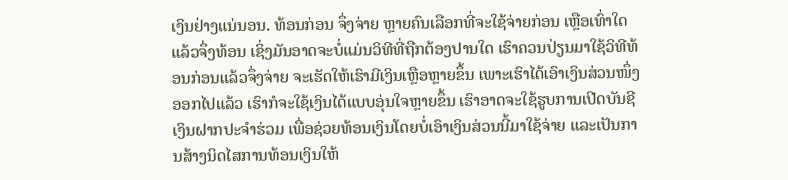ເງິນຢ່າງແນ່ນອນ. ທ້ອນກ່ອນ ຈຶ່ງຈ່າຍ ຫຼາຍຄົນເລືອກທີ່ຈະໃຊ້ຈ່າຍກ່ອນ ເຫຼືອເທົ່າໃດແລ້ວຈຶ່ງທ້ອນ ເຊິ່ງມັນອາດຈະບໍ່ແມ່ນວິທີທີ່ຖືກຕ້ອງປານໃດ ເຮົາຄວນປ່ຽນມາໃຊ້ວິທີທ້ອນກ່ອນແລ້ວຈຶ່ງຈ່າຍ ຈະເຮັດໃຫ້ເຮົາມີເງິນເຫຼືອຫຼາຍຂຶ້ນ ເພາະເຮົາໄດ້ເອົາເງິນສ່ວນໜຶ່ງອອກໄປແລ້ວ ເຮົາກໍຈະໃຊ້ເງິນໄດ້ແບບອຸ່ນໃຈຫຼາຍຂຶ້ນ ເຮົາອາດຈະໃຊ້ຮູບການເປີດບັນຊີເງິນຝາກປະຈຳຮ່ວມ ເພື່ອຊ່ວຍທ້ອນເງິນໂດຍບໍ່ເອົາເງິນສ່ວນນີ້ມາໃຊ້ຈ່າຍ ແລະເປັນການສ້າງນິດໄສການທ້ອນເງິນໃຫ້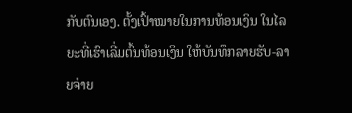ກັບຕົນເອງ. ຕັ້ງເປົ້າໝາຍໃນການທ້ອນເງິນ ໃນໄລຍະທີ່ເຮົາເລີ່ມຕົ້ນທ້ອນເງິນ ໃຫ້ບັນທຶກລາຍຮັບ-ລາຍຈ່າຍ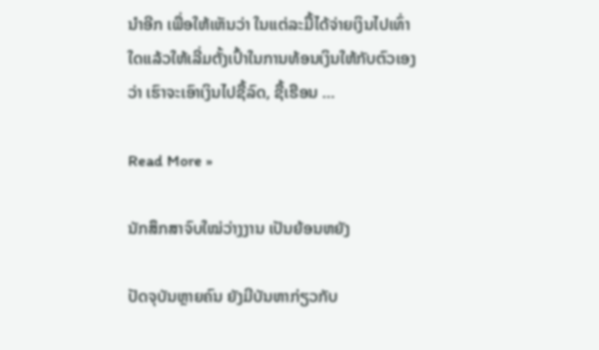ນຳອີກ ເພື່ອໃຫ້ເຫັນວ່າ ໃນແຕ່ລະມື້ໄດ້ຈ່າຍເງິນໄປເທົ່າໃດແລ້ວໃຫ້ເລີ່ມຕັ້ງເປົ້າໃນການທ້ອນເງິນໃຫ້ກັບຕົວເອງວ່າ ເຮົາຈະເອົາເງິນໄປຊື້ລົດ, ຊື້ເຮືອນ …

Read More »

ນັກສຶກສາຈົບໃໝ່ວ່າງງານ ເປັນຍ້ອນຫຍັງ

ປັດຈຸບັນຫຼາຍຄົນ ຍັງມີບັນຫາກ່ຽວກັບ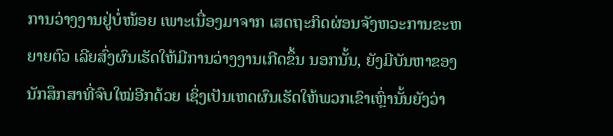ການວ່າງງານຢູ່ບໍ່ໜ້ອຍ ເພາະເນື່ອງມາຈາກ ເສດຖະກິດຜ່ອນຈັງຫວະການຂະຫຍາຍຕົວ ເລີຍສົ່ງຜົນເຮັດໃຫ້ມີການວ່າງງານເກີດຂຶ້ນ ນອກນັ້ນ, ຍັງມີບັນຫາຂອງນັກສຶກສາທີ່ຈົບໃໝ່ອີກດ້ວຍ ເຊິ່ງເປັນເຫດຜົນເຮັດໃຫ້ພວກເຂົາເຫຼົ່ານັ້ນຍັງວ່າ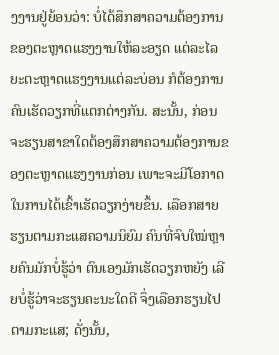ງງານຢູ່ຍ້ອນວ່າ: ບໍ່ໄດ້ສຶກສາຄວາມຕ້ອງການຂອງຕະຫຼາດແຮງງານໃຫ້ລະອຽດ ແຕ່ລະໄລຍະຕະຫຼາດແຮງງານແຕ່ລະບ່ອນ ກໍຕ້ອງການຄົນເຮັດວຽກທີ່ແຕກຕ່າງກັນ. ສະນັ້ນ, ກ່ອນຈະຮຽນສາຂາໃດຕ້ອງສຶກສາຄວາມຕ້ອງການຂອງຕະຫຼາດແຮງງານກ່ອນ ເພາະຈະມີໂອກາດໃນການໄດ້ເຂົ້າເຮັດວຽກງ່າຍຂຶ້ນ. ເລືອກສາຍຮຽນຕາມກະແສຄວາມນິຍົມ ຄົນທີ່ຈົບໃໝ່ຫຼາຍຄົນມັກບໍ່ຮູ້ວ່າ ຕົນເອງມັກເຮັດວຽກຫຍັງ ເລີຍບໍ່ຮູ້ວ່າຈະຮຽນຄະນະໃດດີ ຈຶ່ງເລືອກຮຽນໄປຕາມກະແສ; ດັ່ງນັ້ນ,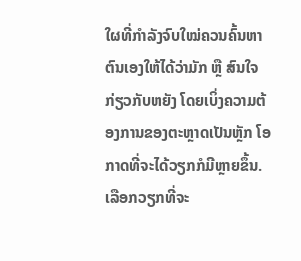ໃຜທີ່ກຳລັງຈົບໃໝ່ຄວນຄົ້ນຫາຕົນເອງໃຫ້ໄດ້ວ່າມັກ ຫຼື ສົນໃຈກ່ຽວກັບຫຍັງ ໂດຍເບິ່ງຄວາມຕ້ອງການຂອງຕະຫຼາດເປັນຫຼັກ ໂອກາດທີ່ຈະໄດ້ວຽກກໍມີຫຼາຍຂຶ້ນ. ເລືອກວຽກທີ່ຈະ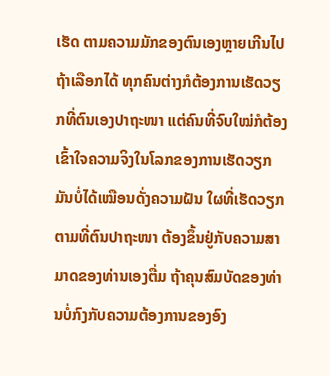ເຮັດ ຕາມຄວາມມັກຂອງຕົນເອງຫຼາຍເກີນໄປ ຖ້າເລືອກໄດ້ ທຸກຄົນຕ່າງກໍຕ້ອງການເຮັດວຽກທີ່ຕົນເອງປາຖະໜາ ແຕ່ຄົນທີ່ຈົບໃໝ່ກໍຕ້ອງເຂົ້າໃຈຄວາມຈິງໃນໂລກຂອງການເຮັດວຽກມັນບໍ່ໄດ້ເໝືອນດັ່ງຄວາມຝັນ ໃຜທີ່ເຮັດວຽກຕາມທີ່ຕົນປາຖະໜາ ຕ້ອງຂຶ້ນຢູ່ກັບຄວາມສາມາດຂອງທ່ານເອງຕື່ມ ຖ້າຄຸນສົມບັດຂອງທ່ານບໍ່ກົງກັບຄວາມຕ້ອງການຂອງອົງ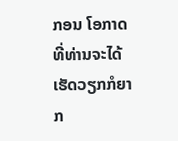ກອນ ໂອກາດທີ່ທ່ານຈະໄດ້ເຮັດວຽກກໍຍາກ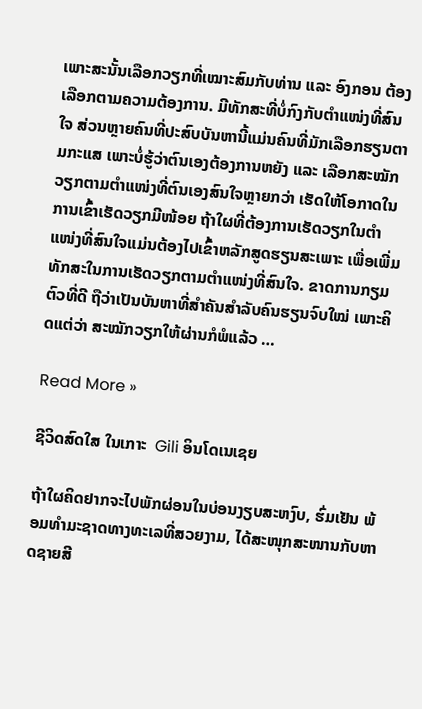ເພາະສະນັ້ນເລືອກວຽກທີ່ເໝາະສົມກັບທ່ານ ແລະ ອົງກອນ ຕ້ອງເລືອກຕາມຄວາມຕ້ອງການ. ມີທັກສະທີ່ບໍ່ກົງກັບຕຳແໜ່ງທີ່ສົນໃຈ ສ່ວນຫຼາຍຄົນທີ່ປະສົບບັນຫານີ້ແມ່ນຄົນທີ່ມັກເລືອກຮຽນຕາມກະແສ ເພາະບໍ່ຮູ້ວ່າຕົນເອງຕ້ອງການຫຍັງ ແລະ ເລືອກສະໝັກວຽກຕາມຕໍາແໜ່ງທີ່ຕົນເອງສົນໃຈຫຼາຍກວ່າ ເຮັດໃຫ້ໂອກາດໃນການເຂົ້າເຮັດວຽກມີໜ້ອຍ ຖ້າໃຜທີ່ຕ້ອງການເຮັດວຽກໃນຕໍາແໜ່ງທີ່ສົນໃຈແມ່ນຕ້ອງໄປເຂົ້າຫລັກສູດຮຽນສະເພາະ ເພື່ອເພີ່ມທັກສະໃນການເຮັດວຽກຕາມຕໍາແໜ່ງທີ່ສົນໃຈ. ຂາດການກຽມຕົວທີ່ດີ ຖືວ່າເປັນບັນຫາທີ່ສຳຄັນສຳລັບຄົນຮຽນຈົບໃໝ່ ເພາະຄິດແຕ່ວ່າ ສະໝັກວຽກໃຫ້ຜ່ານກໍພໍແລ້ວ …

Read More »

ຊີວິດສົດໃສ ໃນເກາະ  Gili ອິນໂດເນເຊຍ

ຖ້າໃຜຄິດຢາກຈະໄປພັກຜ່ອນໃນບ່ອນງຽບສະຫງົບ, ຮົ່ມເຢັນ ພ້ອມທຳມະຊາດທາງທະເລທີ່ສວຍງາມ, ໄດ້ສະໜຸກສະໜານກັບຫາດຊາຍສີ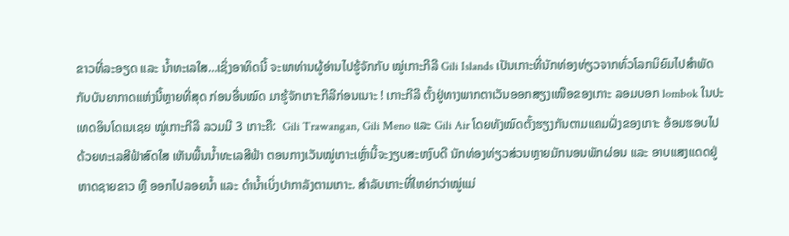ຂາວທີ່ລະອຽດ ແລະ ນໍ້າທະເລໃສ…ເຊິ່ງອາທິດນີ້ ຈະພາທ່ານຜູ້ອ່ານໄປຮູ້ຈັກກັບ ໝູ່ເກາະກີລີ Gili Islands ເປັນເກາະທີ່ນັກທ່ອງທ່ຽວຈາກທົ່ວໂລກນິຍົມໄປສຳພັດກັບບັນຍາກາດແຫ່ງນີ້ຫຼາຍທີ່ສຸດ ກ່ອນອື່ນໝົດ ມາຮູ້ຈັກເກາະກີລີກ່ອນເນາະ ! ເກາະກີລີ ຕັ້ງຢູ່ທາງພາກຕາເວັນອອກສຽງເໜືອຂອງເກາະ ລອມບອກ lombok ໃນປະເທດອິນໂດເນເຊຍ ໝູ່ເກາະກີລີ ລວມມີ 3 ເກາະຄື:  Gili Trawangan, Gili Meno ແລະ Gili Air ໂດຍທັງໝົດຕັ້ງຮຽງກັນຕາມແຄມຝັ່ງຂອງເກາະ ອ້ອມຮອບໄປດ້ວຍທະເລສີຟ້າສົດໃສ ເຫັນພື້ນນໍ້າທະເລສີຟ້າ ຕອນກາງເວັນໝູ່ເກາະເຫຼົ່ານີ້ຈະງຽບສະຫງົບດີ ນັກທ່ອງທ່ຽວສ່ວນຫຼາຍມັກນອນພັກຜ່ອນ ແລະ ອາບແສງແດດຢູ່ຫາດຊາຍຂາວ ຫຼື ອອກໄປລອຍນໍ້າ ແລະ ດຳນໍ້າເບິ່ງປາກາລັງຕາມເກາະ. ສຳລັບເກາະທີ່ໃຫຍ່ກວ່າໝູ່ແມ່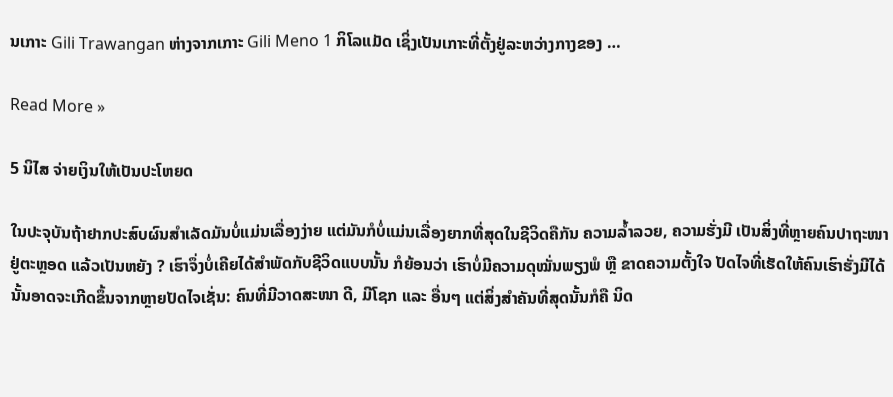ນເກາະ Gili Trawangan ຫ່າງຈາກເກາະ Gili Meno 1 ກິໂລແມັດ ເຊິ່ງເປັນເກາະທີ່ຕັ້ງຢູ່ລະຫວ່າງກາງຂອງ …

Read More »

5 ນິໄສ ຈ່າຍເງິນໃຫ້ເປັນປະໂຫຍດ

ໃນປະຈຸບັນຖ້າຢາກປະສົບຜົນສຳເລັດມັນບໍ່ແມ່ນເລື່ອງງ່າຍ ແຕ່ມັນກໍບໍ່ແມ່ນເລື່ອງຍາກທີ່ສຸດໃນຊີວິດຄືກັນ ຄວາມລໍ້າລວຍ, ຄວາມຮັ່ງມີ ເປັນສິ່ງທີ່ຫຼາຍຄົນປາຖະໜາຢູ່ຕະຫຼອດ ແລ້ວເປັນຫຍັງ ? ເຮົາຈຶ່ງບໍ່ເຄີຍໄດ້ສຳພັດກັບຊີວິດແບບນັ້ນ ກໍຍ້ອນວ່າ ເຮົາບໍ່ມີຄວາມດຸໝັ່ນພຽງພໍ ຫຼື ຂາດຄວາມຕັ້ງໃຈ ປັດໄຈທີ່ເຮັດໃຫ້ຄົນເຮົາຮັ່ງມີໄດ້ນັ້ນອາດຈະເກີດຂຶ້ນຈາກຫຼາຍປັດໄຈເຊັ່ນ: ຄົນທີ່ມີວາດສະໜາ ດີ, ມີໂຊກ ແລະ ອື່ນໆ ແຕ່ສິ່ງສຳຄັນທີ່ສຸດນັ້ນກໍຄື ນິດ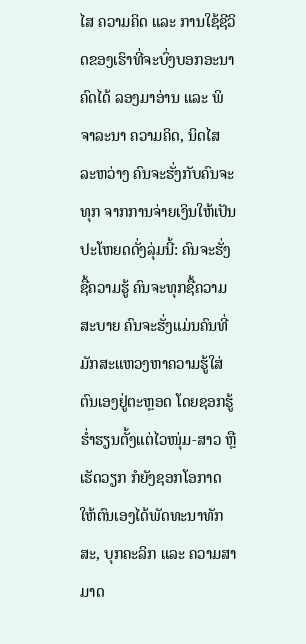ໄສ ຄວາມຄິດ ແລະ ການໃຊ້ຊີວິດຂອງເຮົາທີ່ຈະບົ່ງບອກອະນາຄົດໄດ້ ລອງມາອ່ານ ແລະ ພິຈາລະນາ ຄວາມຄິດ, ນິດໄສ ລະຫວ່າງ ຄົນຈະຮັ່ງກັບຄົນຈະທຸກ ຈາກການຈ່າຍເງິນໃຫ້ເປັນປະໂຫຍດດັ່ງລຸ່ມນີ້: ຄົນຈະຮັ່ງຊື້ຄວາມຮູ້ ຄົນຈະທຸກຊື້ຄວາມສະບາຍ ຄົນຈະຮັ່ງແມ່ນຄົນທີ່ມັກສະແຫວງຫາຄວາມຮູ້ໃສ່ຕົນເອງຢູ່ຕະຫຼອດ ໂດຍຊອກຮູ້ຮໍ່າຮຽນຕັ້ງແຕ່ໄວໜຸ່ມ-ສາວ ຫຼື ເຮັດວຽກ ກໍຍັງຊອກໂອກາດໃຫ້ຕົນເອງໄດ້ພັດທະນາທັກສະ, ບຸກຄະລິກ ແລະ ຄວາມສາມາດ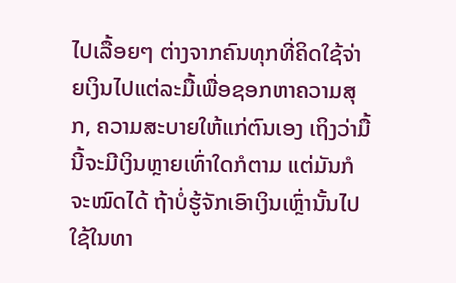ໄປເລື້ອຍໆ ຕ່າງຈາກຄົນທຸກທີ່ຄິດໃຊ້ຈ່າຍເງິນໄປແຕ່ລະມື້ເພື່ອຊອກຫາຄວາມສຸກ, ຄວາມສະບາຍໃຫ້ແກ່ຕົນເອງ ເຖິງວ່າມື້ນີ້ຈະມີເງິນຫຼາຍເທົ່າໃດກໍຕາມ ແຕ່ມັນກໍຈະໝົດໄດ້ ຖ້າບໍ່ຮູ້ຈັກເອົາເງິນເຫຼົ່ານັ້ນໄປໃຊ້ໃນທາ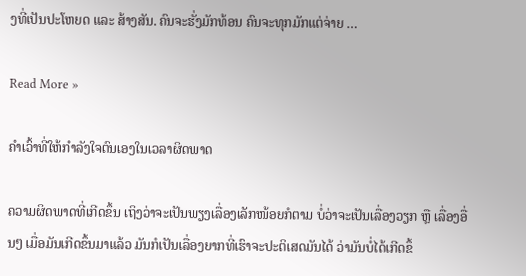ງທີ່ເປັນປະໂຫຍດ ແລະ ສ້າງສັນ. ຄົນຈະຮັ່ງມັກທ້ອນ ຄົນຈະທຸກມັກແຕ່ຈ່າຍ …

Read More »

ຄຳເວົ້າທີ່ໃຫ້ກຳລັງໃຈຕົນເອງໃນເວລາຜິດພາດ

ຄວາມຜິດພາດທີ່ເກີດຂຶ້ນ ເຖິງວ່າຈະເປັນພຽງເລື່ອງເລັກໜ້ອຍກໍຕາມ ບໍ່ວ່າຈະເປັນເລື່ອງວຽກ ຫຼື ເລື່ອງອື່ນໆ ເມື່ອມັນເກີດຂຶ້ນມາແລ້ວ ມັນກໍເປັນເລື່ອງຍາກທີ່ເຮົາຈະປະຕິເສດມັນໄດ້ ວ່າມັນບໍ່ໄດ້ເກີດຂຶ້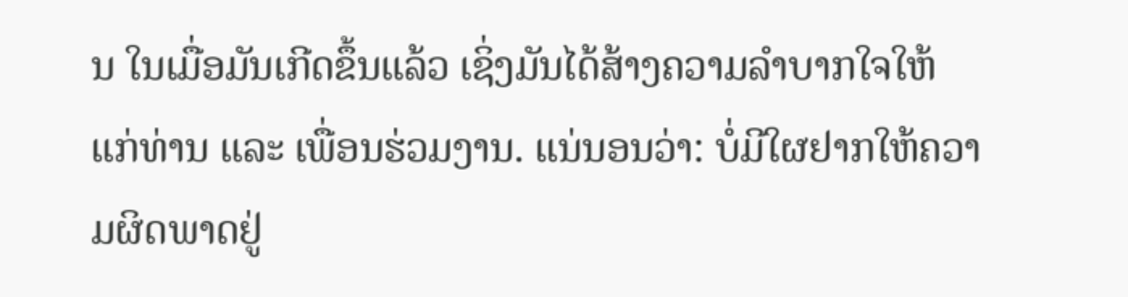ນ ໃນເມື່ອມັນເກີດຂຶ້ນແລ້ວ ເຊິ່ງມັນໄດ້ສ້າງຄວາມລຳບາກໃຈໃຫ້ແກ່ທ່ານ ແລະ ເພື່ອນຮ່ວມງານ. ແນ່ນອນວ່າ: ບໍ່ມີໃຜຢາກໃຫ້ຄວາມຜິດພາດຢູ່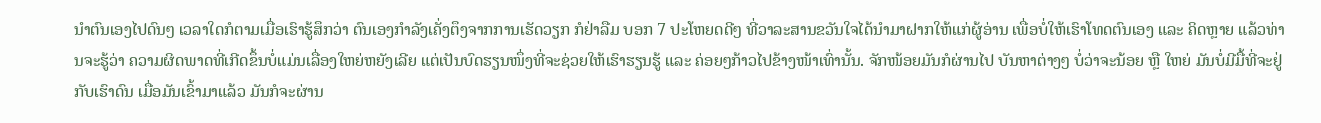ນຳຕົນເອງໄປດົນໆ ເວລາໃດກໍຕາມເມື່ອເຮົາຮູ້ສຶກວ່າ ຕົນເອງກຳລັງເຄັ່ງຕຶງຈາກການເຮັດວຽກ ກໍຢ່າລືມ ບອກ 7 ປະໂຫຍດດີໆ ທີ່ວາລະສານຂວັນໃຈໄດ້ນຳມາຝາກໃຫ້ແກ່ຜູ້ອ່ານ ເພື່ອບໍ່ໃຫ້ເຮົາໂທດຕົນເອງ ແລະ ຄິດຫຼາຍ ແລ້ວທ່ານຈະຮູ້ວ່າ ຄວາມຜິດພາດທີ່ເກີດຂຶ້ນບໍ່ແມ່ນເລື່ອງໃຫຍ່ຫຍັງເລີຍ ແຕ່ເປັນບົດຮຽນໜຶ່ງທີ່ຈະຊ່ວຍໃຫ້ເຮົາຮຽນຮູ້ ແລະ ຄ່ອຍໆກ້າວໄປຂ້າງໜ້າເທົ່ານັ້ນ. ຈັກໜ້ອຍມັນກໍຜ່ານໄປ ບັນຫາຕ່າງໆ ບໍ່ວ່າຈະນ້ອຍ ຫຼື ໃຫຍ່ ມັນບໍ່ມີມື້ທີ່ຈະຢູ່ກັບເຮົາດົນ ເມື່ອມັນເຂົ້າມາແລ້ວ ມັນກໍຈະຜ່ານ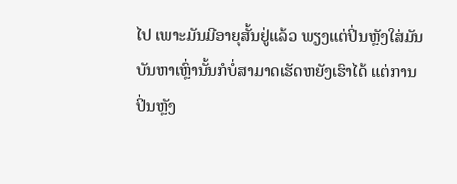ໄປ ເພາະມັນມີອາຍຸສັ້ນຢູ່ແລ້ວ ພຽງແຕ່ປິ່ນຫຼັງໃສ່ມັນ ບັນຫາເຫຼົ່ານັ້ນກໍບໍ່ສາມາດເຮັດຫຍັງເຮົາໄດ້ ແຕ່ການປິ່ນຫຼັງ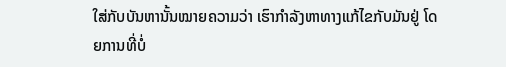ໃສ່ກັບບັນຫານັ້ນໝາຍຄວາມວ່າ ເຮົາກຳລັງຫາທາງແກ້ໄຂກັບມັນຢູ່ ໂດຍການທີ່ບໍ່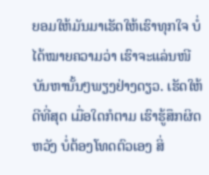ຍອມໃຫ້ມັນມາເຮັດໃຫ້ເຮົາທຸກໃຈ ບໍ່ໄດ້ໝາຍຄວາມວ່າ ເຮົາຈະແລ່ນໜີບັນຫານັ້ນໆພຽງຢ່າງດຽວ. ເຮັດໃຫ້ດີທີ່ສຸດ ເມື່ອໃດກໍຕາມ ເຮົາຮູ້ສຶກຜິດຫວັງ ບໍ່ຕ້ອງໂທດຕົວເອງ ສິ່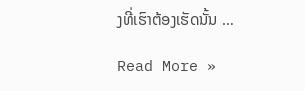ງທີ່ເຮົາຕ້ອງເຮັດນັ້ນ …

Read More »